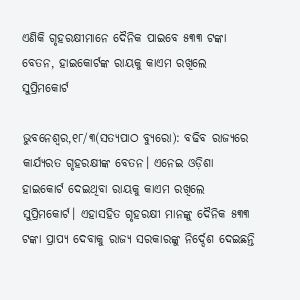ଏଣିକି ଗୃହରକ୍ଷୀମାନେ ଦୈନିକ ପାଇବେ ୫୩୩ ଟଙ୍କା ବେତନ, ହାଇକୋର୍ଟଙ୍କ ରାୟକୁ କାଏମ ରଖିଲେ ସୁପ୍ରିମକୋର୍ଟ

ଭୁବନେଶ୍ୱର,୧୮/୩(ସତ୍ୟପାଠ ବ୍ୟୁରୋ): ବଢିବ ରାଜ୍ୟରେ କାର୍ଯ୍ୟରତ ଗୃହରକ୍ଷୀଙ୍କ ବେତନ। ଏନେଇ ଓଡ଼ିଶା ହାଇକୋର୍ଟ ଦେଇଥିବା ରାୟକୁ କାଏମ ରଖିଲେ ସୁପ୍ରିମକୋର୍ଟ। ଏହାସହିତ ଗୃହରକ୍ଷୀ ମାନଙ୍କୁ ଦୈନିକ ୫୩୩ ଟଙ୍କା ପ୍ରାପ୍ୟ ଦେବାକୁ ରାଜ୍ୟ ସରକାରଙ୍କୁ ନିର୍ଦ୍ଦେଶ ଦେଇଛନ୍ତି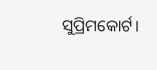ସୁପ୍ରିମକୋର୍ଟ।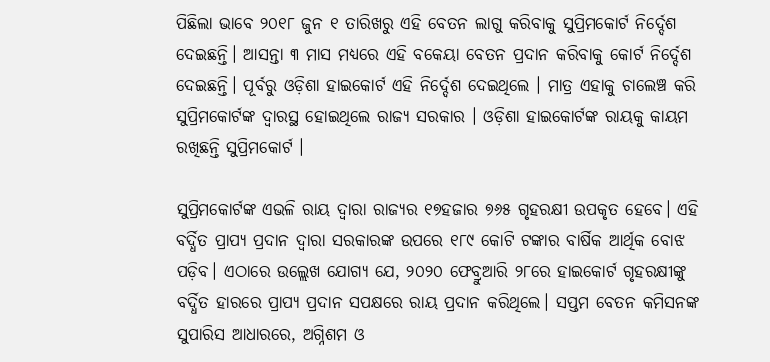ପିଛିଲା ଭାବେ ୨୦୧୮ ଜୁନ ୧ ତାରିଖରୁ ଏହି ବେତନ ଲାଗୁ କରିବାକୁ ସୁପ୍ରିମକୋର୍ଟ ନିର୍ଦ୍ଦେଶ ଦେଇଛନ୍ତି। ଆସନ୍ତା ୩ ମାସ ମଧ୍ୟରେ ଏହି ବକେୟା ବେତନ ପ୍ରଦାନ କରିବାକୁ କୋର୍ଟ ନିର୍ଦ୍ଦେଶ ଦେଇଛନ୍ତି। ପୂର୍ବରୁ ଓଡ଼ିଶା ହାଇକୋର୍ଟ ଏହି ନିର୍ଦ୍ଦେଶ ଦେଇଥିଲେ । ମାତ୍ର ଏହାକୁ ଚାଲେଞ୍ଚ କରି ସୁପ୍ରିମକୋର୍ଟଙ୍କ ଦ୍ବାରସ୍ଥ ହୋଇଥିଲେ ରାଜ୍ୟ ସରକାର । ଓଡ଼ିଶା ହାଇକୋର୍ଟଙ୍କ ରାୟକୁ କାୟମ ରଖିଛନ୍ତି ସୁପ୍ରିମକୋର୍ଟ ।

ସୁପ୍ରିମକୋର୍ଟଙ୍କ ଏଭଳି ରାୟ ଦ୍ବାରା ରାଜ୍ୟର ୧୭ହଜାର ୭୬୫ ଗୃହରକ୍ଷୀ ଉପକୃତ ହେବେ। ଏହି ବର୍ଦ୍ଧିତ ପ୍ରାପ୍ୟ ପ୍ରଦାନ ଦ୍ବାରା ସରକାରଙ୍କ ଉପରେ ୧୮୯ କୋଟି ଟଙ୍କାର ବାର୍ଷିକ ଆର୍ଥିକ ବୋଝ ପଡ଼ିବ। ଏଠାରେ ଉଲ୍ଲେଖ ଯୋଗ୍ୟ ଯେ, ୨୦୨୦ ଫେବ୍ରୁଆରି ୨୮ରେ ହାଇକୋର୍ଟ ଗୃହରକ୍ଷୀଙ୍କୁ ବର୍ଦ୍ଧିତ ହାରରେ ପ୍ରାପ୍ୟ ପ୍ରଦାନ ସପକ୍ଷରେ ରାୟ ପ୍ରଦାନ କରିଥିଲେ। ସପ୍ତମ ବେତନ କମିସନଙ୍କ ସୁପାରିସ ଆଧାରରେ, ଅଗ୍ନିଶମ ଓ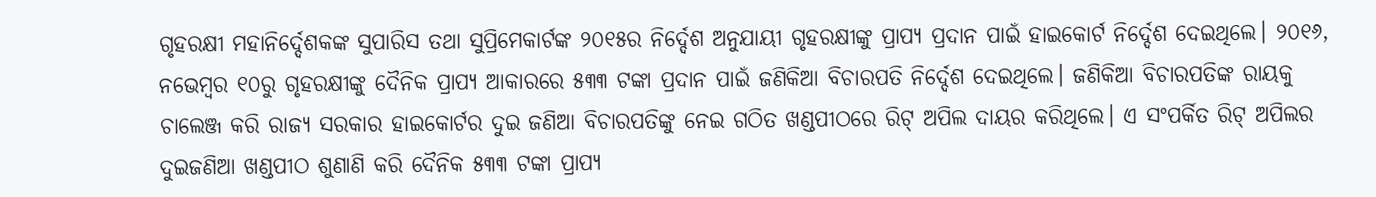ଗୃହରକ୍ଷୀ ମହାନିର୍ଦ୍ଦେଶକଙ୍କ ସୁପାରିସ ତଥା ସୁପ୍ରିମେକାର୍ଟଙ୍କ ୨୦୧୫ର ନିର୍ଦ୍ଦେଶ ଅନୁଯାୟୀ ଗୃହରକ୍ଷୀଙ୍କୁ ପ୍ରାପ୍ୟ ପ୍ରଦାନ ପାଇଁ ହାଇକୋର୍ଟ ନିର୍ଦ୍ଦେଶ ଦେଇଥିଲେ। ୨୦୧୬, ନଭେମ୍ବର ୧୦ରୁ ଗୃହରକ୍ଷୀଙ୍କୁ ଦୈନିକ ପ୍ରାପ୍ୟ ଆକାରରେ ୫୩୩ ଟଙ୍କା ପ୍ରଦାନ ପାଇଁ ଜଣିକିଆ ବିଚାରପତି ନିର୍ଦ୍ଦେଶ ଦେଇଥିଲେ। ଜଣିକିଆ ବିଚାରପତିଙ୍କ ରାୟକୁ ଚାଲେଞ୍ଜ କରି ରାଜ୍ୟ ସରକାର ହାଇକୋର୍ଟର ଦୁଇ ଜଣିଆ ବିଚାରପତିଙ୍କୁ ନେଇ ଗଠିତ ଖଣ୍ଡପୀଠରେ ରିଟ୍ ଅପିଲ ଦାୟର କରିଥିଲେ। ଏ ସଂପର୍କିତ ରିଟ୍ ଅପିଲର ଦୁଇଜଣିଆ ଖଣ୍ଡପୀଠ ଶୁଣାଣି କରି ଦୈନିକ ୫୩୩ ଟଙ୍କା ପ୍ରାପ୍ୟ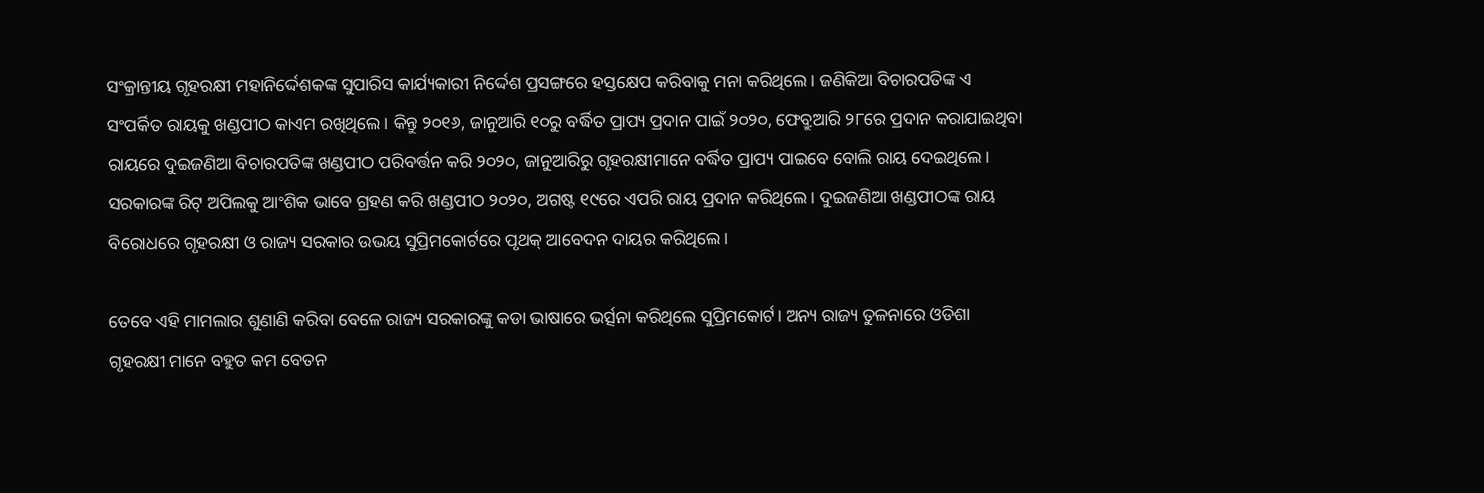ସଂକ୍ରାନ୍ତୀୟ ଗୃହରକ୍ଷୀ ମହାନିର୍ଦ୍ଦେଶକଙ୍କ ସୁପାରିସ କାର୍ଯ୍ୟକାରୀ ନିର୍ଦ୍ଦେଶ ପ୍ରସଙ୍ଗରେ ହସ୍ତକ୍ଷେପ କରିବାକୁ ମନା କରିଥିଲେ। ଜଣିକିଆ ବିଚାରପତିଙ୍କ ଏ ସଂପର୍କିତ ରାୟକୁ ଖଣ୍ଡପୀଠ କାଏମ ରଖିଥିଲେ। କିନ୍ତୁ ୨୦୧୬, ଜାନୁଆରି ୧୦ରୁ ବର୍ଦ୍ଧିତ ପ୍ରାପ୍ୟ ପ୍ରଦାନ ପାଇଁ ୨୦୨୦, ଫେବ୍ରୁଆରି ୨୮ରେ ପ୍ରଦାନ କରାଯାଇଥିବା ରାୟରେ ଦୁଇଜଣିଆ ବିଚାରପତିଙ୍କ ଖଣ୍ଡପୀଠ ପରିବର୍ତ୍ତନ କରି ୨୦୨୦, ଜାନୁଆରିରୁ ଗୃହରକ୍ଷୀମାନେ ବର୍ଦ୍ଧିତ ପ୍ରାପ୍ୟ ପାଇବେ ବୋଲି ରାୟ ଦେଇଥିଲେ। ସରକାରଙ୍କ ରିଟ୍ ଅପିଲକୁ ଆଂଶିକ ଭାବେ ଗ୍ରହଣ କରି ଖଣ୍ଡପୀଠ ୨୦୨୦, ଅଗଷ୍ଟ ୧୯ରେ ଏପରି ରାୟ ପ୍ରଦାନ କରିଥିଲେ। ଦୁଇଜଣିଆ ଖଣ୍ଡପୀଠଙ୍କ ରାୟ ବିରୋଧରେ ଗୃହରକ୍ଷୀ ଓ ରାଜ୍ୟ ସରକାର ଉଭୟ ସୁପ୍ରିମ‌କୋର୍ଟରେ ପୃଥକ୍‌ ଆବେଦନ ଦାୟର କରିଥିଲେ।

ତେବେ ଏହି ମାମଲାର ଶୁଣାଣି କରିବା ବେଳେ ରାଜ୍ୟ ସରକାରଙ୍କୁ କଡା ଭାଷାରେ ଭର୍ତ୍ସନା କରିଥିଲେ ସୁପ୍ରିମକୋର୍ଟ। ଅନ୍ୟ ରାଜ୍ୟ ତୁଳନାରେ ଓଡିଶା ଗୃହରକ୍ଷୀ ମାନେ ବହୁତ କମ ବେତନ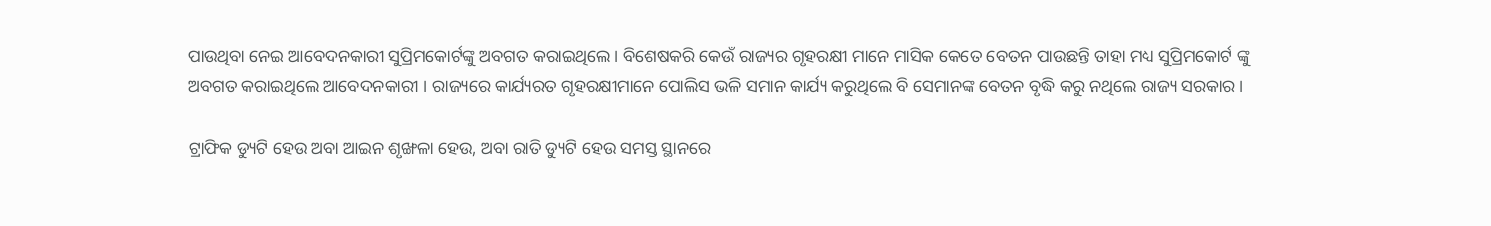ପାଉଥିବା ନେଇ ଆବେଦନକାରୀ ସୁପ୍ରିମକୋର୍ଟଙ୍କୁ ଅବଗତ କରାଇଥିଲେ। ବିଶେଷକରି କେଉଁ ରାଜ୍ୟର ଗୃହରକ୍ଷୀ ମାନେ ମାସିକ କେତେ ବେତନ ପାଉଛନ୍ତି ତାହା ମଧ୍ୟ ସୁପ୍ରିମକୋର୍ଟ ଙ୍କୁ ଅବଗତ କରାଇଥିଲେ ଆବେଦନକାରୀ । ରାଜ୍ୟରେ କାର୍ଯ୍ୟରତ ଗୃହରକ୍ଷୀମାନେ ପୋଲିସ ଭଳି ସମାନ କାର୍ଯ୍ୟ କରୁଥିଲେ ବି ସେମାନଙ୍କ ବେତନ ବୃଦ୍ଧି କରୁ ନଥିଲେ ରାଜ୍ୟ ସରକାର।

ଟ୍ରାଫିକ ଡ୍ୟୁଟି ହେଉ ଅବା ଆଇନ ଶୃଙ୍ଖଳା ହେଉ, ଅବା ରାତି ଡ୍ୟୁଟି ହେଉ ସମସ୍ତ ସ୍ଥାନରେ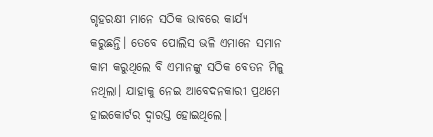ଗୃହରକ୍ଷୀ ମାନେ ସଠିକ ଭାବରେ କାର୍ଯ୍ୟ କରୁଛନ୍ତି। ତେବେ ପୋଲିସ ଭଳି ଏମାନେ ସମାନ କାମ କରୁଥିଲେ ବି ଏମାନଙ୍କୁ ସଠିକ ବେତନ ମିଳୁ ନଥିଲା। ଯାହାକୁ ନେଇ ଆବେଦନକାରୀ ପ୍ରଥମେ ହାଇକୋର୍ଟର ଦ୍ୱାରସ୍ତ ହୋଇଥିଲେ।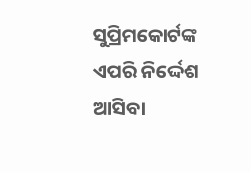ସୁପ୍ରିମକୋର୍ଟଙ୍କ ଏପରି ନିର୍ଦ୍ଦେଶ ଆସିବା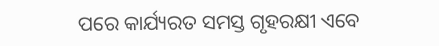ପରେ କାର୍ଯ୍ୟରତ ସମସ୍ତ ଗୃହରକ୍ଷୀ ଏବେ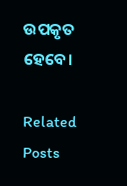ଉପକୃତ ହେବେ।

Related Posts